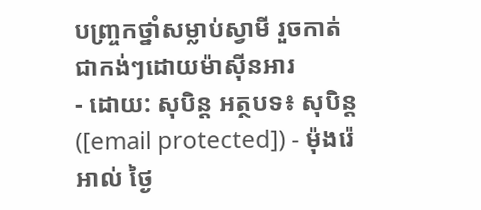បញ្ច្រកថ្នាំសម្លាប់ស្វាមី រួចកាត់ជាកង់ៗដោយម៉ាស៊ីនអារ
- ដោយ: សុបិន្ដ អត្ថបទ៖ សុបិន្ត ([email protected]) - ម៉ុងរ៉េអាល់ ថ្ងៃ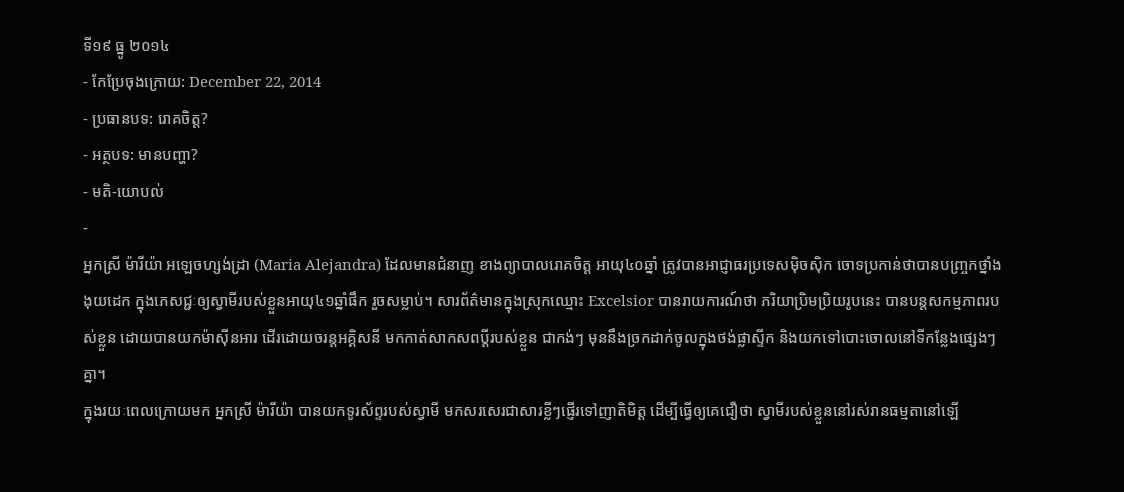ទី១៩ ធ្នូ ២០១៤
- កែប្រែចុងក្រោយ: December 22, 2014
- ប្រធានបទ: រោគចិត្ត?
- អត្ថបទ: មានបញ្ហា?
- មតិ-យោបល់
-
អ្នកស្រី ម៉ារីយ៉ា អឡេចហ្សង់ដ្រា (Maria Alejandra) ដែលមានជំនាញ ខាងព្យាបាលរោគចិត្ត អាយុ៤០ឆ្នាំ ត្រូវបានអាជ្ញាធរប្រទេសម៉ិចស៊ិក ចោទប្រកាន់ថាបានបញ្ច្រកថ្នាំងងុយដេក ក្នុងភេសជ្ជៈឲ្យស្វាមីរបស់ខ្លួនអាយុ៤១ឆ្នាំផឹក រួចសម្លាប់។ សារព័ត៌មានក្នុងស្រុកឈ្មោះ Excelsior បានរាយការណ៍ថា ភរិយាប្រិមប្រិយរូបនេះ បានបន្តសកម្មភាពរបស់ខ្លួន ដោយបានយកម៉ាស៊ីនអារ ដើរដោយចរន្ដអគ្គិសនី មកកាត់សាកសពប្ដីរបស់ខ្លួន ជាកង់ៗ មុននឹងច្រកដាក់ចូលក្នុងថង់ផ្លាស្ទីក និងយកទៅបោះចោលនៅទីកន្លែងផ្សេងៗគ្នា។
ក្នុងរយៈពេលក្រោយមក អ្នកស្រី ម៉ារីយ៉ា បានយកទូរស័ព្ទរបស់ស្វាមី មកសរសេរជាសារខ្លីៗផ្ញើរទៅញាតិមិត្ត ដើម្បីធ្វើឲ្យគេជឿថា ស្វាមីរបស់ខ្លួននៅរស់រានធម្មតានៅឡើ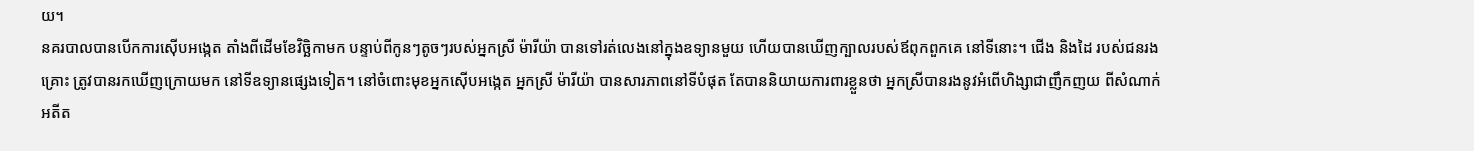យ។
នគរបាលបានបើកការស៊ើបអង្កេត តាំងពីដើមខែវិច្ឆិកាមក បន្ទាប់ពីកូនៗតូចៗរបស់អ្នកស្រី ម៉ារីយ៉ា បានទៅរត់លេងនៅក្នុងឧទ្យានមួយ ហើយបានឃើញក្បាលរបស់ឪពុកពួកគេ នៅទីនោះ។ ជើង និងដៃ របស់ជនរងគ្រោះ ត្រូវបានរកឃើញក្រោយមក នៅទីឧទ្យានផ្សេងទៀត។ នៅចំពោះមុខអ្នកស៊ើបអង្កេត អ្នកស្រី ម៉ារីយ៉ា បានសារភាពនៅទីបំផុត តែបាននិយាយការពារខ្លួនថា អ្នកស្រីបានរងនូវអំពើហិង្សាជាញឹកញយ ពីសំណាក់អតីត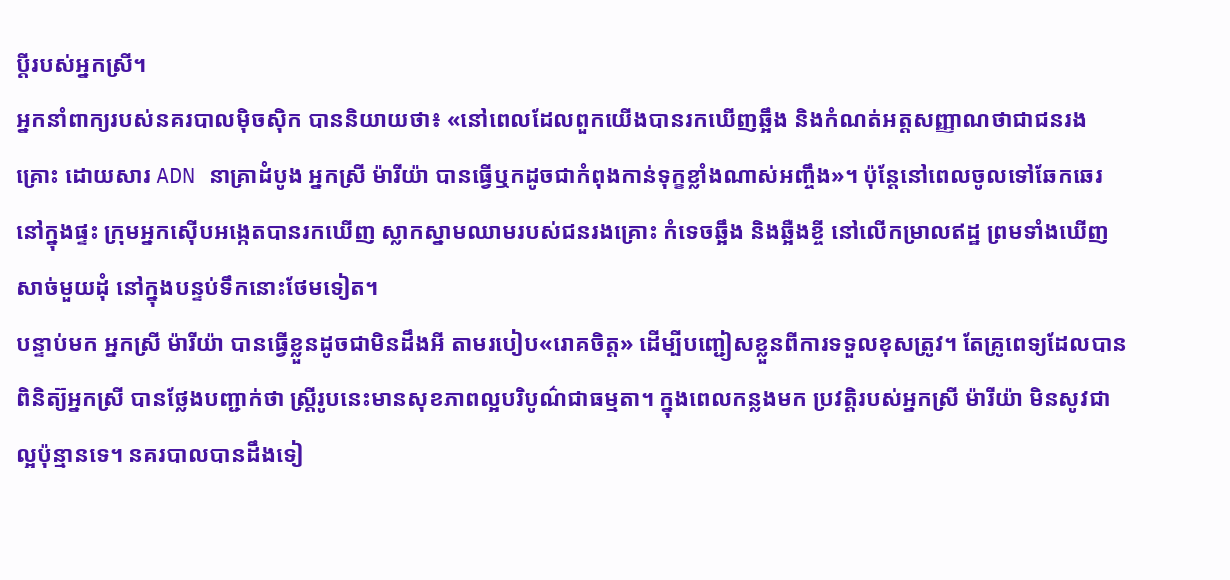ប្ដីរបស់អ្នកស្រី។
អ្នកនាំពាក្យរបស់នគរបាលម៉ិចស៊ិក បាននិយាយថា៖ «នៅពេលដែលពួកយើងបានរកឃើញឆ្អឹង និងកំណត់អត្តសញ្ញាណថាជាជនរងគ្រោះ ដោយសារ ADN នាគ្រាដំបូង អ្នកស្រី ម៉ារីយ៉ា បានធ្វើឬកដូចជាកំពុងកាន់ទុក្ខខ្លាំងណាស់អញ្ចឹង»។ ប៉ុន្តែនៅពេលចូលទៅឆែកឆេរនៅក្នុងផ្ទះ ក្រុមអ្នកស៊ើបអង្កេតបានរកឃើញ ស្លាកស្នាមឈាមរបស់ជនរងគ្រោះ កំទេចឆ្អឹង និងឆ្អឺងខ្ចី នៅលើកម្រាលឥដ្ឋ ព្រមទាំងឃើញសាច់មួយដុំ នៅក្នុងបន្ទប់ទឹកនោះថែមទៀត។
បន្ទាប់មក អ្នកស្រី ម៉ារីយ៉ា បានធ្វើខ្លួនដូចជាមិនដឹងអី តាមរបៀប«រោគចិត្ត» ដើម្បីបញ្ជៀសខ្លួនពីការទទួលខុសត្រូវ។ តែគ្រូពេទ្យដែលបានពិនិត្យ៊អ្នកស្រី បានថ្លែងបញ្ជាក់ថា ស្ត្រីរូបនេះមានសុខភាពល្អបរិបូណ៌ជាធម្មតា។ ក្នុងពេលកន្លងមក ប្រវត្តិរបស់អ្នកស្រី ម៉ារីយ៉ា មិនសូវជាល្អប៉ុន្មានទេ។ នគរបាលបានដឹងទៀ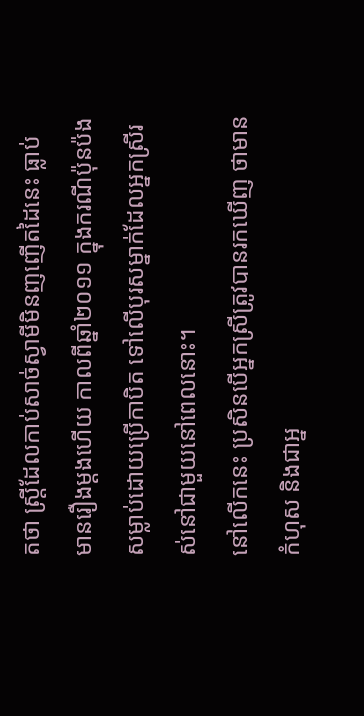តថា ស្ត្រីដែលកាប់សាច់ស្វាមីមិនញញើតដៃនេះ ធ្លាប់មានរឿងម្ដងហើយ កាលពីឆ្នាំ២០១១ ក្នុងករណីប៉ុនប៉ងសម្លាប់ដោយប្រើកាបិត ទៅលើបុរសម្នាក់ដែលអ្នកស្រីរស់នៅជាមួយនៅពេលនោះ។
នៅលើកនេះ ប្រសិនបើអ្នកស្រីត្រូវបានរកឃើញ ថាមានកំហុស និងជាអ្ន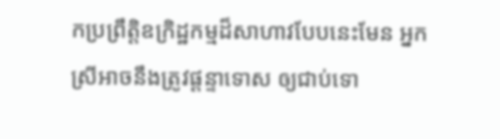កប្រព្រឹត្តិឧក្រិដ្ឋកម្មដ៏សាហាវបែបនេះមែន អ្នកស្រីអាចនឹងត្រូវផ្ដន្ទាទោស ឲ្យជាប់ទោ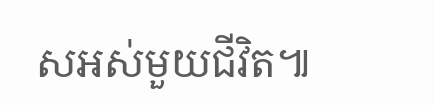សអស់មួយជីវិត៕